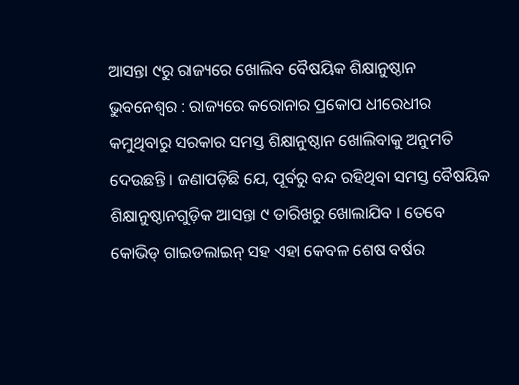ଆସନ୍ତା ୯ରୁ ରାଜ୍ୟରେ ଖୋଲିବ ବୈଷୟିକ ଶିକ୍ଷାନୁଷ୍ଠାନ
ଭୁବନେଶ୍ୱର : ରାଜ୍ୟରେ କରୋନାର ପ୍ରକୋପ ଧୀରେଧୀର କମୁଥିବାରୁ ସରକାର ସମସ୍ତ ଶିକ୍ଷାନୁଷ୍ଠାନ ଖୋଲିବାକୁ ଅନୁମତି ଦେଉଛନ୍ତି । ଜଣାପଡ଼ିଛି ଯେ, ପୂର୍ବରୁ ବନ୍ଦ ରହିଥିବା ସମସ୍ତ ବୈଷୟିକ ଶିକ୍ଷାନୁଷ୍ଠାନଗୁଡ଼ିକ ଆସନ୍ତା ୯ ତାରିଖରୁ ଖୋଲାଯିବ । ତେବେ କୋଭିଡ୍ ଗାଇଡଲାଇନ୍ ସହ ଏହା କେବଳ ଶେଷ ବର୍ଷର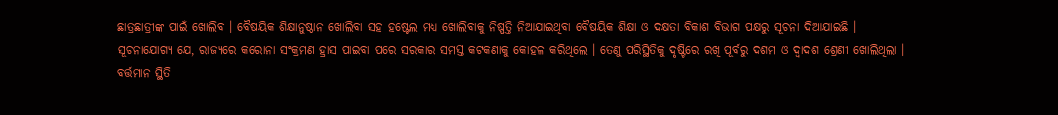ଛାତ୍ରଛାତ୍ରୀଙ୍କ ପାଇଁ ଖୋଲିବ । ବୈଷୟିକ ଶିକ୍ଷାନୁଷ୍ଠାନ ଖୋଲିବା ସହ ହଷ୍ଟେଲ ମଧ୍ୟ ଖୋଲିବାକୁ ନିଷ୍ପତ୍ତି ନିଆଯାଇଥିବା ବୈଷୟିକ ଶିକ୍ଷା ଓ ଦକ୍ଷତା ବିକାଶ ବିଭାଗ ପକ୍ଷରୁ ସୂଚନା ଦିଆଯାଇଛି ।
ସୂଚନାଯୋଗ୍ୟ ଯେ, ରାଜ୍ୟରେ କରୋନା ସଂକ୍ରମଣ ହ୍ରାସ ପାଇବା ପରେ ସରକାର ସମସ୍ତ କଟକଣାକୁ କୋହଳ କରିଥିଲେ । ତେଣୁ ପରିସ୍ଥିତିକୁ ଦୃଷ୍ଟିରେ ରଖି ପୂର୍ବରୁ ଦଶମ ଓ ଦ୍ୱାଦଶ ଶ୍ରେଣୀ ଖୋଲିଥିଲା । ବର୍ତ୍ତମାନ ସ୍ଥିତି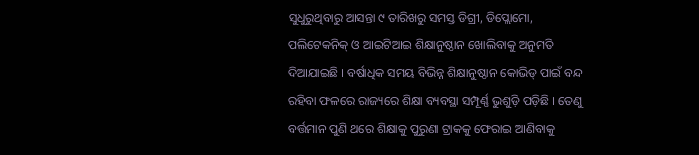ସୁଧୁରୁଥିବାରୁ ଆସନ୍ତା ୯ ତାରିଖରୁ ସମସ୍ତ ଡିଗ୍ରୀ, ଡିପ୍ଲୋମୋ, ପଲିଟେକନିକ୍ ଓ ଆଇଟିଆଇ ଶିକ୍ଷାନୁଷ୍ଠାନ ଖୋଲିବାକୁ ଅନୁମତି ଦିଆଯାଇଛି । ବର୍ଷାଧିକ ସମୟ ବିଭିନ୍ନ ଶିକ୍ଷାନୁଷ୍ଠାନ କୋଭିଡ୍ ପାଇଁ ବନ୍ଦ ରହିବା ଫଳରେ ରାଜ୍ୟରେ ଶିକ୍ଷା ବ୍ୟବସ୍ଥା ସମ୍ପୂର୍ଣ୍ଣ ଭୁଶୁଡ଼ି ପଡ଼ିଛି । ତେଣୁ ବର୍ତ୍ତମାନ ପୁଣି ଥରେ ଶିକ୍ଷାକୁ ପୁରୁଣା ଟ୍ରାକକୁ ଫେରାଇ ଆଣିବାକୁ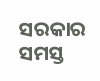ସରକାର ସମସ୍ତ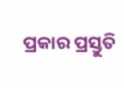ପ୍ରକାର ପ୍ରସ୍ତୁତି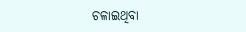ଚଳାଇଥିବା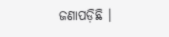ଜଣାପଡ଼ିଛି ।